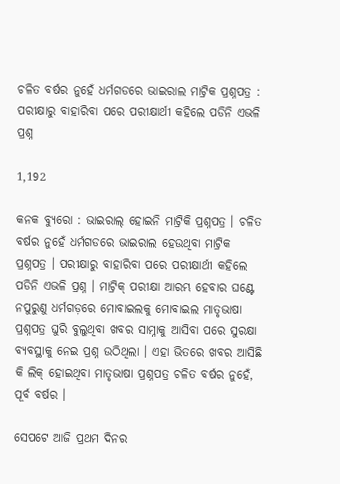ଚଳିତ ବର୍ଷର ନୁହେଁ ଧର୍ମଗଡରେ ଭାଇରାଲ ମାଟ୍ରିକ ପ୍ରଶ୍ନପତ୍ର : ପରୀକ୍ଷାରୁ ବାହାରିବା ପରେ ପରୀକ୍ଷାର୍ଥୀ କହିଲେ ପଡିନି ଏଭଳି ପ୍ରଶ୍ନ

1,192

କନକ ବ୍ୟୁରୋ : ଭାଇରାଲ୍ ହୋଇନି ମାଟ୍ରିକି ପ୍ରଶ୍ନପତ୍ର । ଚଳିତ ବର୍ଷର ନୁହେଁ ଧର୍ମଗଡରେ ଭାଇରାଲ ହେଉଥିବା ମାଟ୍ରିକ ପ୍ରଶ୍ନପତ୍ର । ପରୀକ୍ଷାରୁ ବାହାରିବା ପରେ ପରୀକ୍ଷାର୍ଥୀ କହିଲେ ପଡିନି ଏଭଳି ପ୍ରଶ୍ନ । ମାଟ୍ରିକ୍ ପରୀକ୍ଷା ଆରମ୍ଭ ହେବାର ଘଣ୍ଟେ ନପୁରୁଣୁ ଧର୍ମଗଡ଼ରେ ମୋବାଇଲକୁ ମୋବାଇଲ ମାତୃଭାଷା ପ୍ରଶ୍ନପତ୍ର ଘୁରି ବୁଲୁଥିବା ଖବର ସାମ୍ନାକୁ ଆସିବା ପରେ ସୁରକ୍ଷା ବ୍ୟବସ୍ଥାକୁ ନେଇ ପ୍ରଶ୍ନ ଉଠିଥିଲା । ଏହା ଭିତରେ ଖବର ଆସିଛି କି ଲିକ୍ ହୋଇଥିବା ମାତୃଭାଷା ପ୍ରଶ୍ନପତ୍ର ଚଳିତ ବର୍ଷର ନୁହେଁ, ପୂର୍ବ ବର୍ଷର ।

ସେପଟେ ଆଜି ପ୍ରଥମ ଦିନର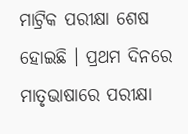ମାଟ୍ରିକ ପରୀକ୍ଷା ଶେଷ ହୋଇଛି । ପ୍ରଥମ ଦିନରେ ମାତୃଭାଷାରେ ପରୀକ୍ଷା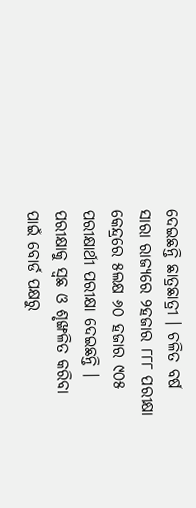ଦେଇଛନ୍ତି ଛାତ୍ରଛାତ୍ରୀ । ଚଳିତ ବର୍ଷ ସାରା ରାଜ୍ୟରେ ୨ହଜାର ୮୮୮ ପରୀକ୍ଷା କେନ୍ଦ୍ରରେ ୫ଲକ୍ଷ ୬୦ ହଜାର ୯୦୫ ପରୀକ୍ଷାର୍ଥୀ ପରୀକ୍ଷା ଦେଇଛନ୍ତି । ପରୀକ୍ଷାକୁ ସ୍ୱଛ ଓ ଶୃଙ୍ଖଳିତ କରିବା ପାଇଁ ବୋର୍ଡ ପକ୍ଷରୁ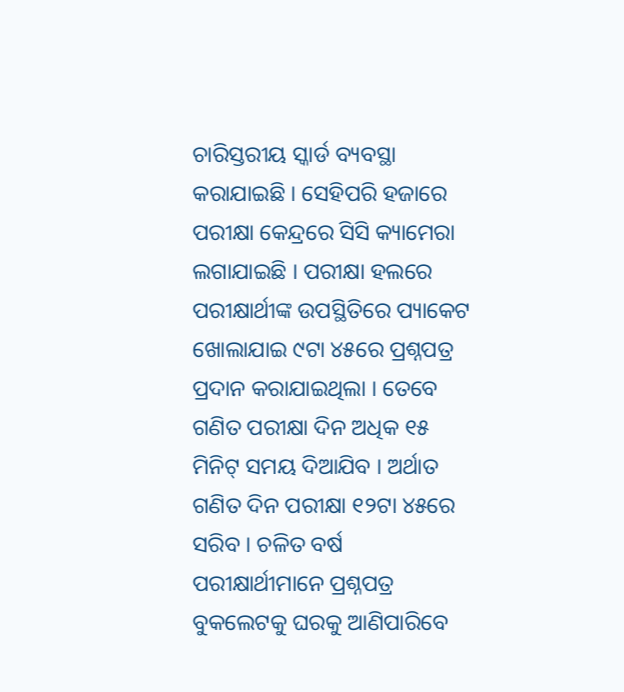ଚାରିସ୍ତରୀୟ ସ୍କାର୍ଡ ବ୍ୟବସ୍ଥା କରାଯାଇଛି । ସେହିପରି ହଜାରେ ପରୀକ୍ଷା କେନ୍ଦ୍ରରେ ସିସି କ୍ୟାମେରା ଲଗାଯାଇଛି । ପରୀକ୍ଷା ହଲରେ ପରୀକ୍ଷାର୍ଥୀଙ୍କ ଉପସ୍ଥିତିରେ ପ୍ୟାକେଟ ଖୋଲାଯାଇ ୯ଟା ୪୫ରେ ପ୍ରଶ୍ନପତ୍ର ପ୍ରଦାନ କରାଯାଇଥିଲା । ତେବେ ଗଣିତ ପରୀକ୍ଷା ଦିନ ଅଧିକ ୧୫ ମିନିଟ୍ ସମୟ ଦିଆଯିବ । ଅର୍ଥାତ ଗଣିତ ଦିନ ପରୀକ୍ଷା ୧୨ଟା ୪୫ରେ ସରିବ । ଚଳିତ ବର୍ଷ ପରୀକ୍ଷାର୍ଥୀମାନେ ପ୍ରଶ୍ନପତ୍ର ବୁକଲେଟକୁ ଘରକୁ ଆଣିପାରିବେ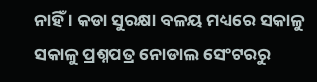ନାହିଁ । କଡା ସୁରକ୍ଷା ବଳୟ ମଧ୍ୟରେ ସକାଳୁ ସକାଳୁ ପ୍ରଶ୍ନପତ୍ର ନୋଡାଲ ସେଂଟରରୁ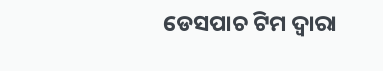ଡେସପାଚ ଟିମ ଦ୍ୱାରା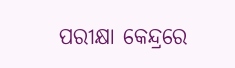ପରୀକ୍ଷା କେନ୍ଦ୍ରରେ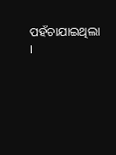ପହଁଚାଯାଇଥିଲା ।